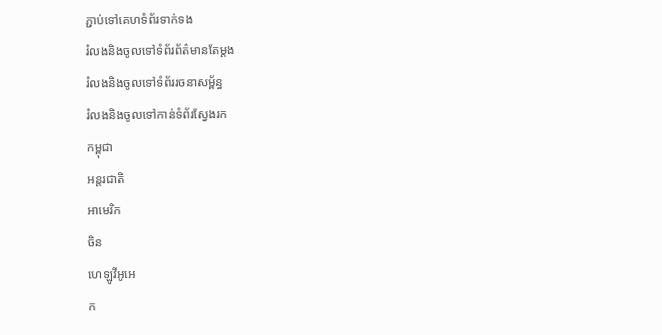ភ្ជាប់ទៅគេហទំព័រទាក់ទង
រំលងនិងចូលទៅទំព័រព័ត៌មានតែម្តង
រំលងនិងចូលទៅទំព័ររចនាសម្ព័ន្ធ
រំលងនិងចូលទៅកាន់ទំព័រស្វែងរក
កម្ពុជា
អន្តរជាតិ
អាមេរិក
ចិន
ហេឡូវីអូអេ
ក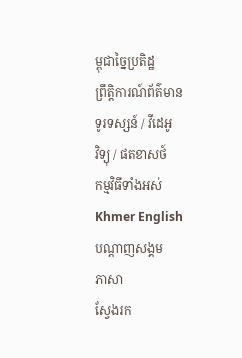ម្ពុជាច្នៃប្រតិដ្ឋ
ព្រឹត្តិការណ៍ព័ត៌មាន
ទូរទស្សន៍ / វីដេអូ
វិទ្យុ / ផតខាសថ៍
កម្មវិធីទាំងអស់
Khmer English
បណ្តាញសង្គម
ភាសា
ស្វែងរក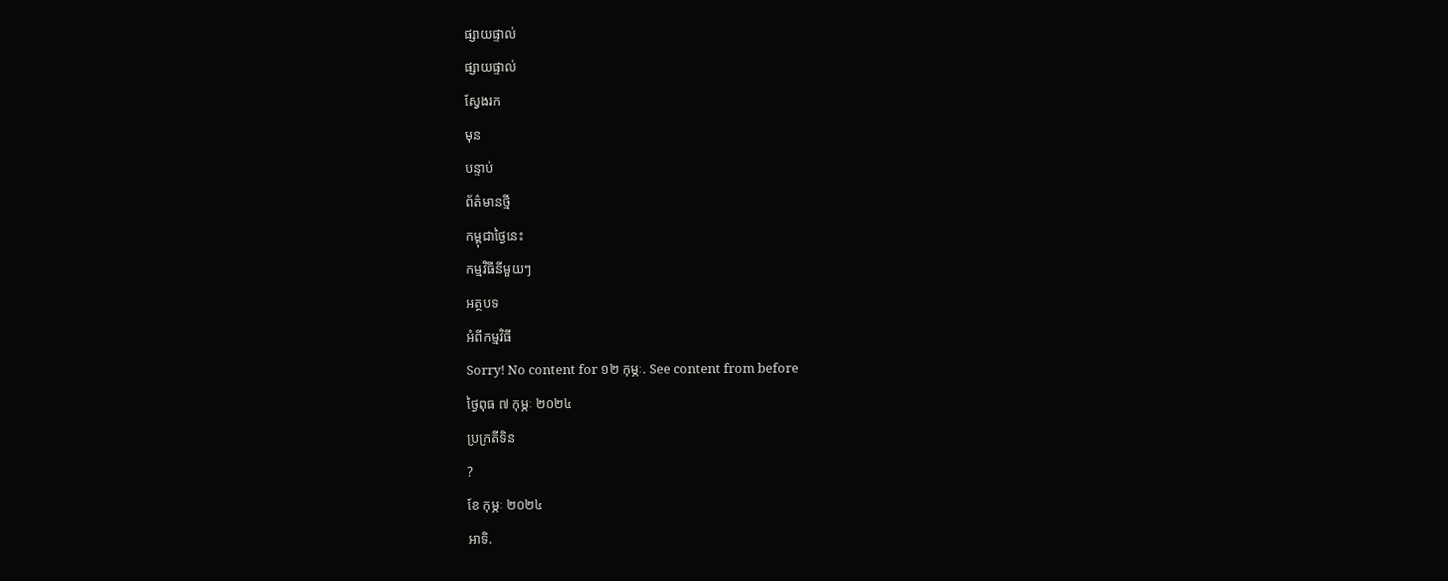ផ្សាយផ្ទាល់
ផ្សាយផ្ទាល់
ស្វែងរក
មុន
បន្ទាប់
ព័ត៌មានថ្មី
កម្ពុជាថ្ងៃនេះ
កម្មវិធីនីមួយៗ
អត្ថបទ
អំពីកម្មវិធី
Sorry! No content for ១២ កុម្ភៈ. See content from before
ថ្ងៃពុធ ៧ កុម្ភៈ ២០២៤
ប្រក្រតីទិន
?
ខែ កុម្ភៈ ២០២៤
អាទិ.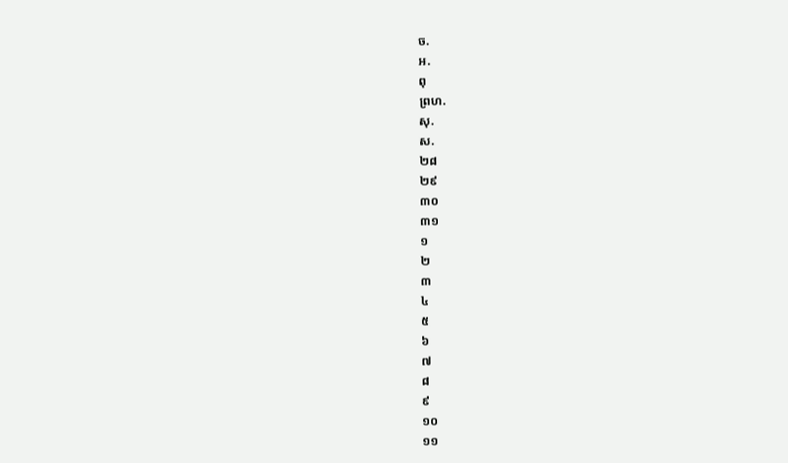ច.
អ.
ពុ
ព្រហ.
សុ.
ស.
២៨
២៩
៣០
៣១
១
២
៣
៤
៥
៦
៧
៨
៩
១០
១១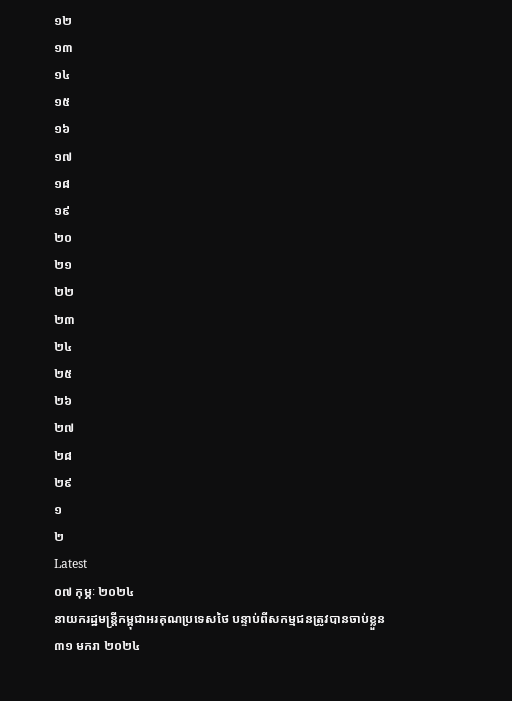១២
១៣
១៤
១៥
១៦
១៧
១៨
១៩
២០
២១
២២
២៣
២៤
២៥
២៦
២៧
២៨
២៩
១
២
Latest
០៧ កុម្ភៈ ២០២៤
នាយករដ្ឋមន្ត្រីកម្ពុជាអរគុណប្រទេសថៃ បន្ទាប់ពីសកម្មជនត្រូវបានចាប់ខ្លួន
៣១ មករា ២០២៤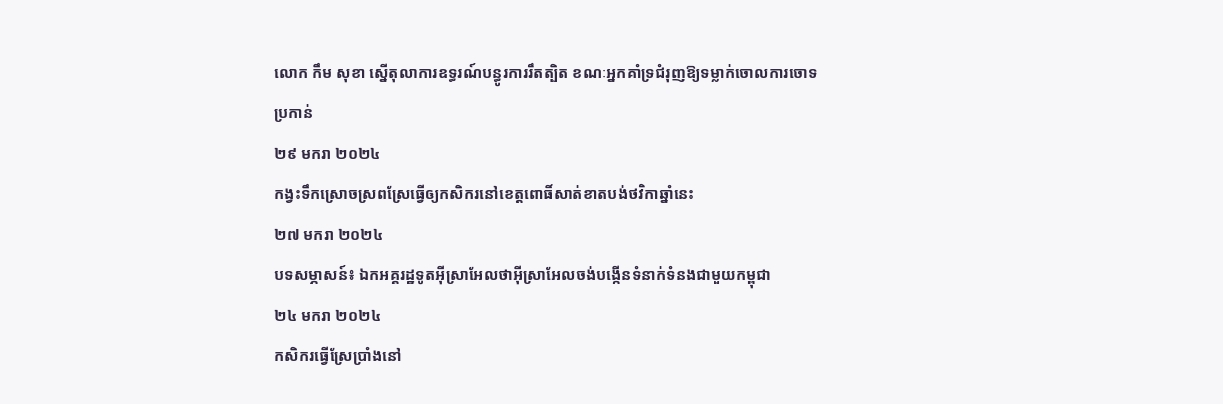លោក កឹម សុខា ស្នើតុលាការឧទ្ធរណ៍បន្ធូរការរឹតត្បិត ខណៈអ្នកគាំទ្រជំរុញឱ្យទម្លាក់ចោលការចោទប្រកាន់
២៩ មករា ២០២៤
កង្វះទឹកស្រោចស្រពស្រែធ្វើឲ្យកសិករនៅខេត្តពោធិ៍សាត់ខាតបង់ថវិកាឆ្នាំនេះ
២៧ មករា ២០២៤
បទសម្ភាសន៍៖ ឯកអគ្គរដ្ឋទូតអ៊ីស្រាអែលថាអ៊ីស្រាអែលចង់បង្កើនទំនាក់ទំនងជាមួយកម្ពុជា
២៤ មករា ២០២៤
កសិករធ្វើស្រែប្រាំងនៅ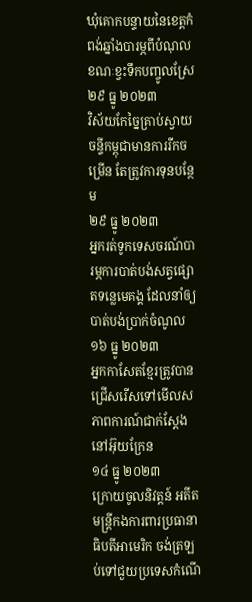ឃុំគោកបន្ទាយនៃខេត្តកំពង់ឆ្នាំងបារម្ភពីបំណុល ខណៈខ្វះទឹកបញ្ចូលស្រែ
២៩ ធ្នូ ២០២៣
វិស័យកែច្នៃគ្រាប់ស្វាយចន្ទីកម្ពុជាមានការរីកចម្រើន តែត្រូវការទុនបន្ថែម
២៩ ធ្នូ ២០២៣
អ្នករត់ទូកទេសចរណ៍បារម្ភការបាត់បង់សត្វផ្សោតទន្លេមេគង្គ ដែលនាំឲ្យបាត់បង់ប្រាក់ចំណូល
១៦ ធ្នូ ២០២៣
អ្នកកាសែតខ្មែរត្រូវបានជ្រើសរើសទៅមើលសភាពការណ៍ជាក់ស្តែងនៅអ៊ុយក្រែន
១៤ ធ្នូ ២០២៣
ក្រោយចូលនិវត្តន៍ អតីតមន្ត្រីកងការពារប្រធានាធិបតីអាមេរិក ចង់ត្រឡប់ទៅជួយប្រទេសកំណើ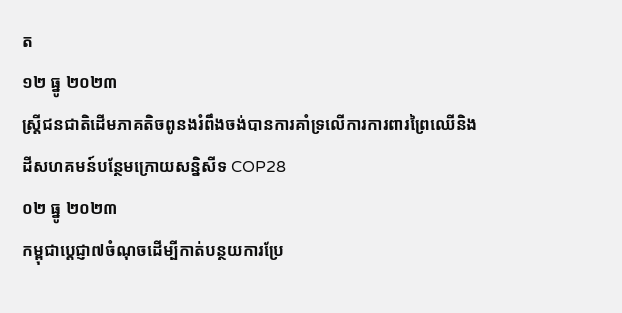ត
១២ ធ្នូ ២០២៣
ស្រ្តីជនជាតិដើមភាគតិចពូនងរំពឹងចង់បានការគាំទ្រលើការការពារព្រៃឈើនិងដីសហគមន៍បន្ថែមក្រោយសន្និសីទ COP28
០២ ធ្នូ ២០២៣
កម្ពុជាប្តេជ្ញា៧ចំណុចដើម្បីកាត់បន្ថយការប្រែ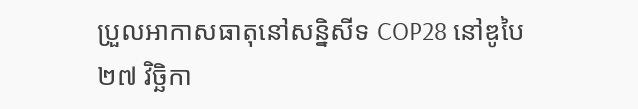ប្រួលអាកាសធាតុនៅសន្និសីទ COP28 នៅឌូបៃ
២៧ វិច្ឆិកា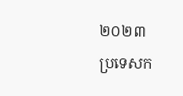២០២៣
ប្រទេសក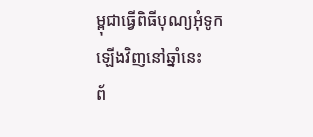ម្ពុជាធ្វើពិធីបុណ្យអុំទូកឡើងវិញនៅឆ្នាំនេះ
ព័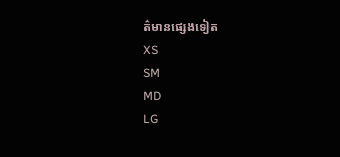ត៌មានផ្សេងទៀត
XS
SM
MD
LG